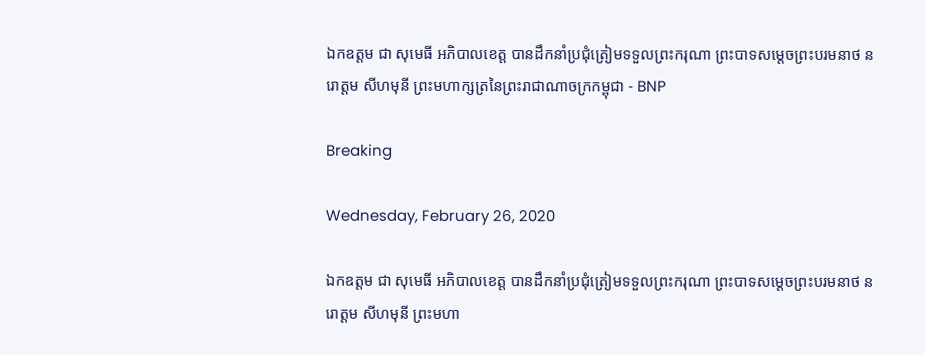ឯកឧត្តម ជា សុមេធី អភិបាលខេត្ត បានដឹកនាំប្រជុំត្រៀមទទួលព្រះករុណា ព្រះបាទសម្ដេចព្រះបរមនាថ នរោត្ដម សីហមុនី ព្រះមហាក្សត្រនៃព្រះរាជាណាចក្រកម្ពុជា - BNP

Breaking

Wednesday, February 26, 2020

ឯកឧត្តម ជា សុមេធី អភិបាលខេត្ត បានដឹកនាំប្រជុំត្រៀមទទួលព្រះករុណា ព្រះបាទសម្ដេចព្រះបរមនាថ នរោត្ដម សីហមុនី ព្រះមហា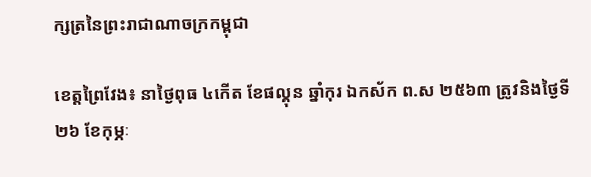ក្សត្រនៃព្រះរាជាណាចក្រកម្ពុជា

ខេត្តព្រៃវែង៖ នាថ្ងៃពុធ ៤កើត ខែផល្គុន ឆ្នាំកុរ ឯកស័ក ព.ស ២៥៦៣ ត្រូវនិងថ្ងៃទី២៦ ខែកុម្ភៈ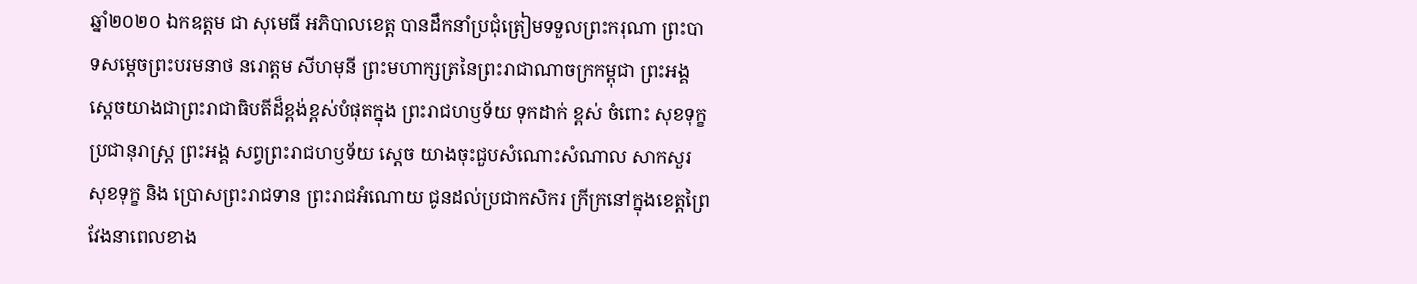ឆ្នាំ២០២០ ឯកឧត្តម ជា សុមេធី អភិបាលខេត្ត បានដឹកនាំប្រជុំត្រៀមទទួលព្រះករុណា ព្រះបាទសម្ដេចព្រះបរមនាថ នរោត្ដម សីហមុនី ព្រះមហាក្សត្រនៃព្រះរាជាណាចក្រកម្ពុជា ព្រះអង្គ ស្តេចយាងជាព្រះរាជាធិបតីដ៏ខ្ពង់ខ្ពស់បំផុតក្នុង ព្រះរាជហឫទ័យ ទុកដាក់ ខ្ពស់ ចំពោះ សុខទុក្ខ ប្រជានុរាស្ត្រ ព្រះអង្គ សព្វព្រះរាជហឫទ័យ ស្ដេច យាងចុះជួបសំណោះសំណាល សាកសួរ សុខទុក្ខ និង ប្រោសព្រះរាជទាន ព្រះរាជអំណោយ ជូនដល់ប្រជាកសិករ ក្រីក្រនៅក្នុងខេត្តព្រៃវែងនាពេលខាង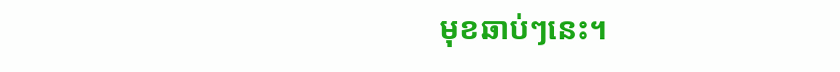មុខឆាប់ៗនេះ។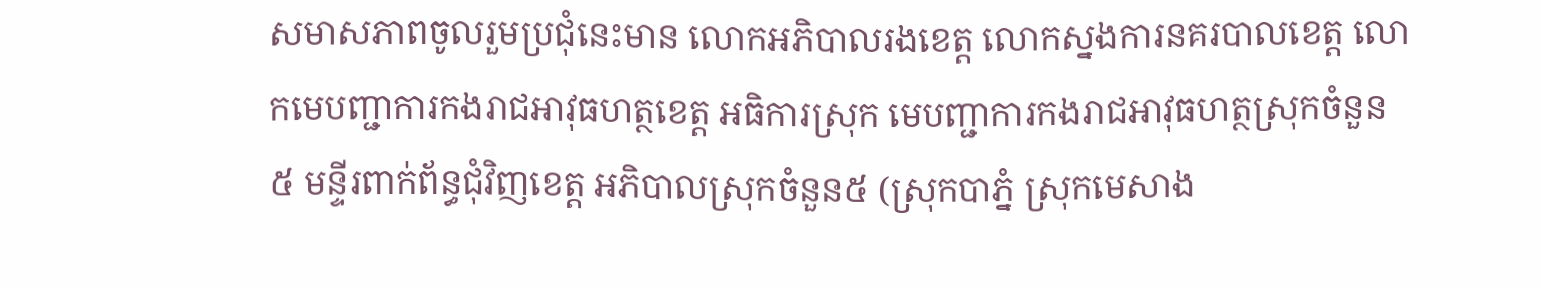សមាសភាពចូលរួមប្រជុំនេះមាន លោកអភិបាលរងខេត្ត លោកស្នងការនគរបាលខេត្ត លោកមេបញ្ជាការកងរាជអាវុធហត្ថខេត្ត អធិការស្រុក មេបញ្ជាការកងរាជអាវុធហត្ថស្រុកចំនួន៥ មន្ទីរពាក់ព័ន្ធជុំវិញខេត្ត អភិបាលស្រុកចំនួន៥ (ស្រុកបាភ្នំ ស្រុកមេសាង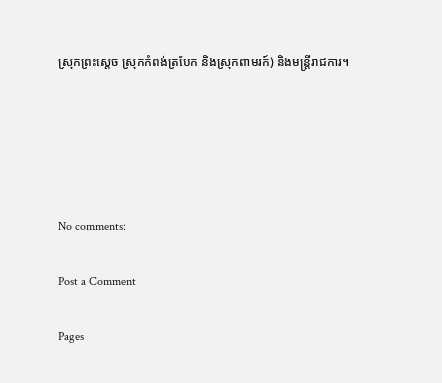ស្រុកព្រះស្តេច ស្រុកកំពង់ត្របែក និងស្រុកពាមរក៍) និងមន្ត្រីរាជការ។





No comments:

Post a Comment

Pages